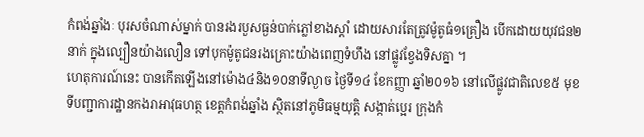កំពង់ឆ្នាំងៈ បុរសចំណាស់ម្នាក់ បានរងរបួសធ្ងន់បាក់ភ្លៅខាងស្តាំ ដោយសារតែត្រូវម៉ូតូធំ១គ្រឿង បើកដោយយុវជន២នាក់ ក្នុងល្បឿនយ៉ាងលឿន ទៅបុកម៉ូតូជនរងគ្រោះយ៉ាងពេញទំហឹង នៅផ្លូវខ្វែងទិសគ្នា ។
ហេតុការណ៍នេះ បានកើតឡើងនៅម៉ោង៤និង១០នាទីល្ងាច ថ្ងៃទី១៤ ខែកញ្ញា ឆ្នាំ២០១៦ នៅលើផ្លូវជាតិលេខ៥ មុខទីបញ្ជាការដ្ឋានកងរាអាវុធហត្ថ ខេត្តកំពង់ឆ្នាំង ស្ថិតនៅភូមិធម្មយុត្តិ សង្កាត់ប្អេរ ក្រុងកំ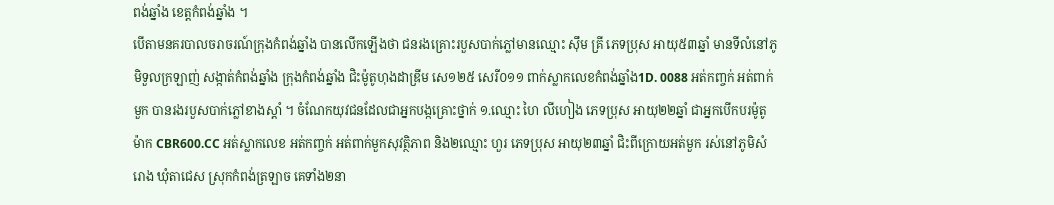ពង់ឆ្នាំង ខេត្តកំពង់ឆ្នាំង ។
បើតាមនគរបាលចរាចរណ៍ក្រុងកំពង់ឆ្នាំង បានលើកឡើងថា ជនរងគ្រោះរបួសបាក់ភ្លៅមានឈ្មោះ ស៊ឹម គ្រី ភេទប្រុស អាយុ៥៣ឆ្នាំ មានទីលំនៅភូមិទួលក្រឡាញ់ សង្កាត់កំពង់ឆ្នាំង ក្រុងកំពង់ឆ្នាំង ជិះម៉ូតូហុងដាឌ្រីម សេ១២៥ សេរី០១១ ពាក់ស្លាកលេខកំពង់ឆ្នាំង1D. 0088 អត់កញ្ចក់ អត់ពាក់មួក បានរងរបួសបាក់ភ្លៅខាងស្តាំ ។ ចំណែកយុវជនដែលជាអ្នកបង្កគ្រោះថ្នាក់ ១.ឈ្មោះ ហៃ លីហៀង ភេទប្រុស អាយុ២២ឆ្នាំ ជាអ្នកបើកបរម៉ូតូម៉ាក CBR600.CC អត់ស្លាកលេខ អត់កញ្ចក់ អត់ពាក់មួកសុវត្ថិភាព និង២ឈ្មោះ ហួរ ភេទប្រុស អាយុ២៣ឆ្នាំ ជិះពីក្រោយអត់មួក រស់នៅភូមិសំរោង ឃុំតាជេស ស្រុកកំពង់ត្រឡាច គេទាំង២នា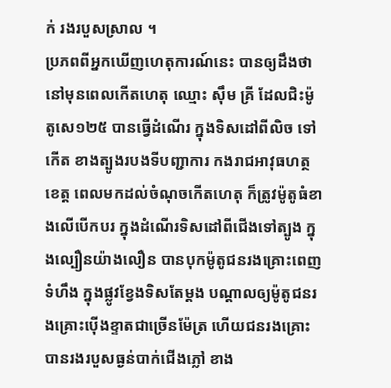ក់ រងរបួសស្រាល ។
ប្រភពពីអ្នកឃើញហេតុការណ៍នេះ បានឲ្យដឹងថា នៅមុនពេលកើតហេតុ ឈ្មោះ ស៊ឹម គ្រី ដែលជិះម៉ូតូសេ១២៥ បានធ្វើដំណើរ ក្នុងទិសដៅពីលិច ទៅកើត ខាងត្បូងរបងទីបញ្ជាការ កងរាជអាវុធហត្ថខេត្ត ពេលមកដល់ចំណុចកើតហេតុ ក៏ត្រូវម៉ូតូធំខាងលើបើកបរ ក្នុងដំណើរទិសដៅពីជើងទៅត្បូង ក្នុងល្បឿនយ៉ាងលឿន បានបុកម៉ូតូជនរងគ្រោះពេញទំហឹង ក្នុងផ្លូវខ្វែងទិសតែម្តង បណ្តាលឲ្យម៉ូតូជនរងគ្រោះប៉ើងខ្ទាតជាច្រើនម៉ែត្រ ហើយជនរងគ្រោះ បានរងរបួសធ្ងន់បាក់ជើងភ្លៅ ខាង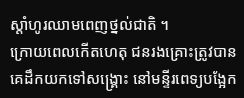ស្តាំហូរឈាមពេញថ្នល់ជាតិ ។
ក្រោយពេលកើតហេតុ ជនរងគ្រោះត្រូវបានគេដឹកយកទៅសង្គ្រោះ នៅមន្ទីរពេទ្យបង្អែក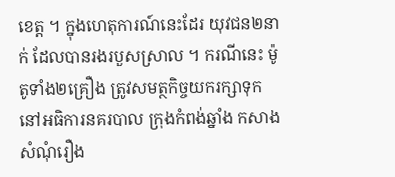ខេត្ត ។ ក្នុងហេតុការណ៍នេះដែរ យុវជន២នាក់ ដែលបានរងរបួសស្រាល ។ ករណីនេះ ម៉ូតូទាំង២គ្រឿង ត្រូវសមត្ថកិច្ចយករក្សាទុក នៅអធិការនគរបាល ក្រុងកំពង់ឆ្នាំង កសាងសំណុំរឿង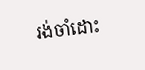រង់ចាំដោះ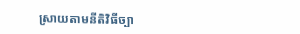ស្រាយតាមនីតិវិធីច្បា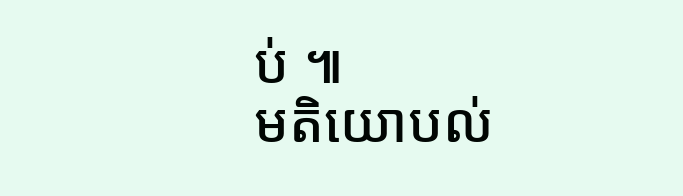ប់ ៕
មតិយោបល់